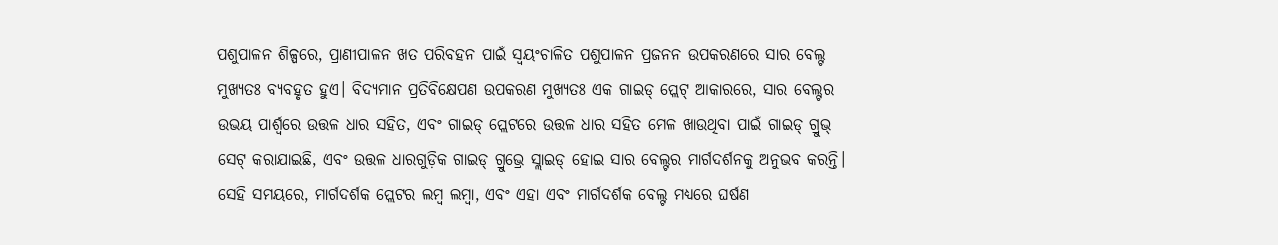ପଶୁପାଳନ ଶିଳ୍ପରେ, ପ୍ରାଣୀପାଳନ ଖତ ପରିବହନ ପାଇଁ ସ୍ୱୟଂଚାଳିତ ପଶୁପାଳନ ପ୍ରଜନନ ଉପକରଣରେ ସାର ବେଲ୍ଟ ମୁଖ୍ୟତଃ ବ୍ୟବହୃତ ହୁଏ। ବିଦ୍ୟମାନ ପ୍ରତିବିକ୍ଷେପଣ ଉପକରଣ ମୁଖ୍ୟତଃ ଏକ ଗାଇଡ୍ ପ୍ଲେଟ୍ ଆକାରରେ, ସାର ବେଲ୍ଟର ଉଭୟ ପାର୍ଶ୍ୱରେ ଉତ୍ତଳ ଧାର ସହିତ, ଏବଂ ଗାଇଡ୍ ପ୍ଲେଟରେ ଉତ୍ତଳ ଧାର ସହିତ ମେଳ ଖାଉଥିବା ପାଇଁ ଗାଇଡ୍ ଗ୍ରୁଭ୍ ସେଟ୍ କରାଯାଇଛି, ଏବଂ ଉତ୍ତଳ ଧାରଗୁଡ଼ିକ ଗାଇଡ୍ ଗ୍ରୁଭ୍ରେ ସ୍ଲାଇଡ୍ ହୋଇ ସାର ବେଲ୍ଟର ମାର୍ଗଦର୍ଶନକୁ ଅନୁଭବ କରନ୍ତି। ସେହି ସମୟରେ, ମାର୍ଗଦର୍ଶକ ପ୍ଲେଟର ଲମ୍ବ ଲମ୍ବା, ଏବଂ ଏହା ଏବଂ ମାର୍ଗଦର୍ଶକ ବେଲ୍ଟ ମଧ୍ୟରେ ଘର୍ଷଣ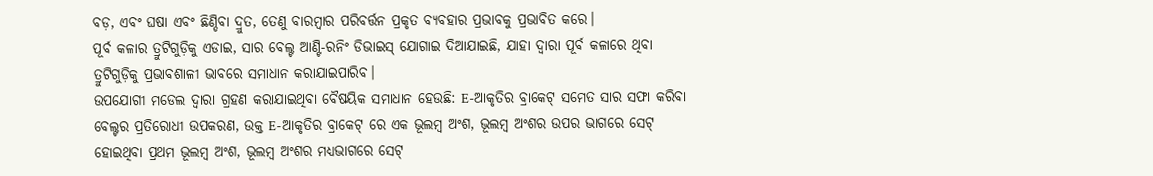ବଡ଼, ଏବଂ ଘଷା ଏବଂ ଛିଣ୍ଡିବା ଦ୍ରୁତ, ତେଣୁ ବାରମ୍ବାର ପରିବର୍ତ୍ତନ ପ୍ରକୃତ ବ୍ୟବହାର ପ୍ରଭାବକୁ ପ୍ରଭାବିତ କରେ।
ପୂର୍ବ କଳାର ତ୍ରୁଟିଗୁଡ଼ିକୁ ଏଡାଇ, ସାର ବେଲ୍ଟ ଆଣ୍ଟି-ରନିଂ ଡିଭାଇସ୍ ଯୋଗାଇ ଦିଆଯାଇଛି, ଯାହା ଦ୍ଵାରା ପୂର୍ବ କଳାରେ ଥିବା ତ୍ରୁଟିଗୁଡ଼ିକୁ ପ୍ରଭାବଶାଳୀ ଭାବରେ ସମାଧାନ କରାଯାଇପାରିବ।
ଉପଯୋଗୀ ମଡେଲ ଦ୍ୱାରା ଗ୍ରହଣ କରାଯାଇଥିବା ବୈଷୟିକ ସମାଧାନ ହେଉଛି: E-ଆକୃତିର ବ୍ରାକେଟ୍ ସମେତ ସାର ସଫା କରିବା ବେଲ୍ଟର ପ୍ରତିରୋଧୀ ଉପକରଣ, ଉକ୍ତ E-ଆକୃତିର ବ୍ରାକେଟ୍ ରେ ଏକ ଭୂଲମ୍ବ ଅଂଶ, ଭୂଲମ୍ବ ଅଂଶର ଉପର ଭାଗରେ ସେଟ୍ ହୋଇଥିବା ପ୍ରଥମ ଭୂଲମ୍ବ ଅଂଶ, ଭୂଲମ୍ବ ଅଂଶର ମଧ୍ୟଭାଗରେ ସେଟ୍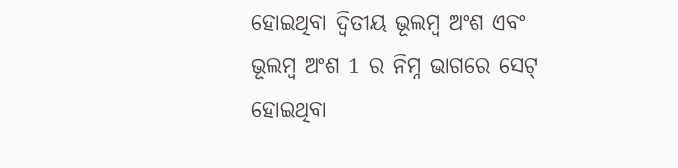ହୋଇଥିବା ଦ୍ୱିତୀୟ ଭୂଲମ୍ବ ଅଂଶ ଏବଂ ଭୂଲମ୍ବ ଅଂଶ 1 ର ନିମ୍ନ ଭାଗରେ ସେଟ୍ ହୋଇଥିବା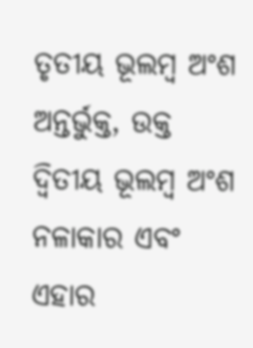ତୃତୀୟ ଭୂଲମ୍ବ ଅଂଶ ଅନ୍ତର୍ଭୁକ୍ତ, ଉକ୍ତ ଦ୍ୱିତୀୟ ଭୂଲମ୍ବ ଅଂଶ ନଳାକାର ଏବଂ ଏହାର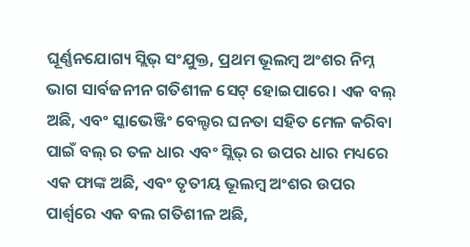ଘୂର୍ଣ୍ଣନଯୋଗ୍ୟ ସ୍ଲିଭ୍ ସଂଯୁକ୍ତ, ପ୍ରଥମ ଭୂଲମ୍ବ ଅଂଶର ନିମ୍ନ ଭାଗ ସାର୍ବଜନୀନ ଗତିଶୀଳ ସେଟ୍ ହୋଇପାରେ। ଏକ ବଲ୍ ଅଛି, ଏବଂ ସ୍କାଭେଞ୍ଜିଂ ବେଲ୍ଟର ଘନତା ସହିତ ମେଳ କରିବା ପାଇଁ ବଲ୍ ର ତଳ ଧାର ଏବଂ ସ୍ଲିଭ୍ ର ଉପର ଧାର ମଧ୍ୟରେ ଏକ ଫାଙ୍କ ଅଛି, ଏବଂ ତୃତୀୟ ଭୂଲମ୍ବ ଅଂଶର ଉପର ପାର୍ଶ୍ୱରେ ଏକ ବଲ ଗତିଶୀଳ ଅଛି,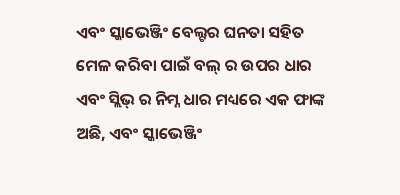ଏବଂ ସ୍କାଭେଞ୍ଜିଂ ବେଲ୍ଟର ଘନତା ସହିତ ମେଳ କରିବା ପାଇଁ ବଲ୍ ର ଉପର ଧାର ଏବଂ ସ୍ଲିଭ୍ ର ନିମ୍ନ ଧାର ମଧ୍ୟରେ ଏକ ଫାଙ୍କ ଅଛି, ଏବଂ ସ୍କାଭେଞ୍ଜିଂ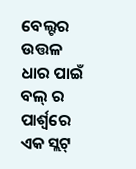ବେଲ୍ଟର ଉତ୍ତଳ ଧାର ପାଇଁ ବଲ୍ ର ପାର୍ଶ୍ୱରେ ଏକ ସ୍ଲଟ୍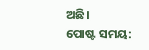ଅଛି।
ପୋଷ୍ଟ ସମୟ: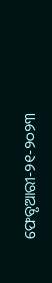ଫେବୃଆରୀ-୨୧-୨୦୨୩